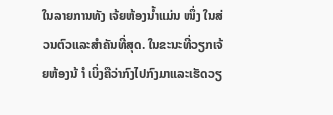ໃນລາຍການທັງ ເຈ້ຍຫ້ອງນໍ້າແມ່ນ ໜຶ່ງ ໃນສ່ວນຕົວແລະສໍາຄັນທີ່ສຸດ. ໃນຂະນະທີ່ວຽກເຈ້ຍຫ້ອງນ້ ຳ ເບິ່ງຄືວ່າກົງໄປກົງມາແລະເຮັດວຽ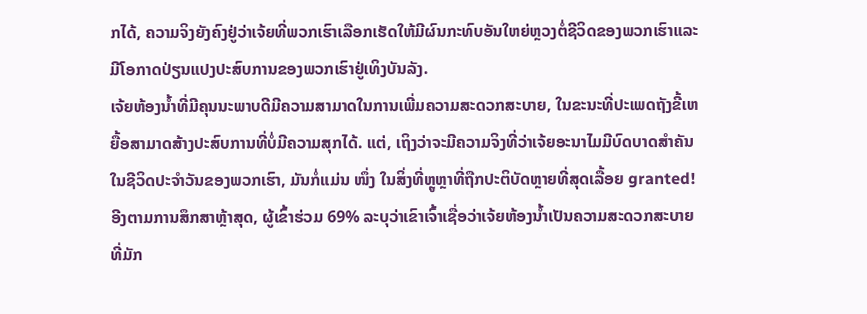ກໄດ້, ຄວາມຈິງຍັງຄົງຢູ່ວ່າເຈ້ຍທີ່ພວກເຮົາເລືອກເຮັດໃຫ້ມີຜົນກະທົບອັນໃຫຍ່ຫຼວງຕໍ່ຊີວິດຂອງພວກເຮົາແລະມີໂອກາດປ່ຽນແປງປະສົບການຂອງພວກເຮົາຢູ່ເທິງບັນລັງ.
ເຈ້ຍຫ້ອງນໍ້າທີ່ມີຄຸນນະພາບດີມີຄວາມສາມາດໃນການເພີ່ມຄວາມສະດວກສະບາຍ, ໃນຂະນະທີ່ປະເພດຖັງຂີ້ເຫຍື້ອສາມາດສ້າງປະສົບການທີ່ບໍ່ມີຄວາມສຸກໄດ້. ແຕ່, ເຖິງວ່າຈະມີຄວາມຈິງທີ່ວ່າເຈ້ຍອະນາໄມມີບົດບາດສໍາຄັນໃນຊີວິດປະຈໍາວັນຂອງພວກເຮົາ, ມັນກໍ່ແມ່ນ ໜຶ່ງ ໃນສິ່ງທີ່ຫຼູຫຼາທີ່ຖືກປະຕິບັດຫຼາຍທີ່ສຸດເລື້ອຍ granted!
ອີງຕາມການສຶກສາຫຼ້າສຸດ, ຜູ້ເຂົ້າຮ່ວມ 69% ລະບຸວ່າເຂົາເຈົ້າເຊື່ອວ່າເຈ້ຍຫ້ອງນໍ້າເປັນຄວາມສະດວກສະບາຍທີ່ມັກ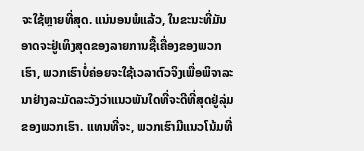ຈະໃຊ້ຫຼາຍທີ່ສຸດ. ແນ່ນອນພໍແລ້ວ, ໃນຂະນະທີ່ມັນອາດຈະຢູ່ເທິງສຸດຂອງລາຍການຊື້ເຄື່ອງຂອງພວກເຮົາ, ພວກເຮົາບໍ່ຄ່ອຍຈະໃຊ້ເວລາຕົວຈິງເພື່ອພິຈາລະນາຢ່າງລະມັດລະວັງວ່າແນວພັນໃດທີ່ຈະດີທີ່ສຸດຢູ່ລຸ່ມຂອງພວກເຮົາ. ແທນທີ່ຈະ, ພວກເຮົາມີແນວໂນ້ມທີ່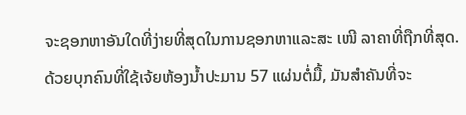ຈະຊອກຫາອັນໃດທີ່ງ່າຍທີ່ສຸດໃນການຊອກຫາແລະສະ ເໜີ ລາຄາທີ່ຖືກທີ່ສຸດ.
ດ້ວຍບຸກຄົນທີ່ໃຊ້ເຈ້ຍຫ້ອງນໍ້າປະມານ 57 ແຜ່ນຕໍ່ມື້, ມັນສໍາຄັນທີ່ຈະ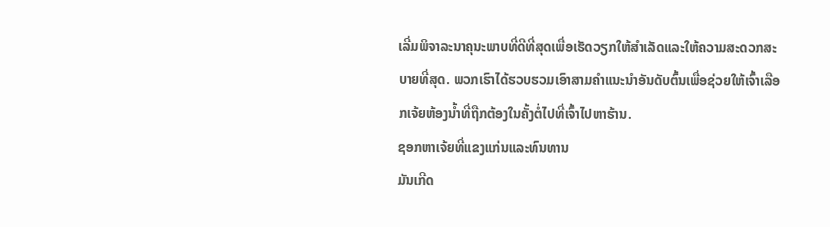ເລີ່ມພິຈາລະນາຄຸນະພາບທີ່ດີທີ່ສຸດເພື່ອເຮັດວຽກໃຫ້ສໍາເລັດແລະໃຫ້ຄວາມສະດວກສະບາຍທີ່ສຸດ. ພວກເຮົາໄດ້ຮວບຮວມເອົາສາມຄໍາແນະນໍາອັນດັບຕົ້ນເພື່ອຊ່ວຍໃຫ້ເຈົ້າເລືອກເຈ້ຍຫ້ອງນໍ້າທີ່ຖືກຕ້ອງໃນຄັ້ງຕໍ່ໄປທີ່ເຈົ້າໄປຫາຮ້ານ.
ຊອກຫາເຈ້ຍທີ່ແຂງແກ່ນແລະທົນທານ
ມັນເກີດ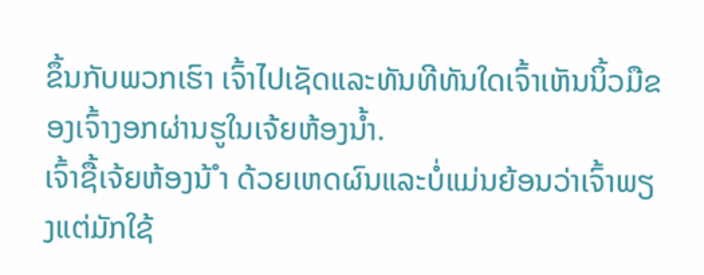ຂຶ້ນກັບພວກເຮົາ ເຈົ້າໄປເຊັດແລະທັນທີທັນໃດເຈົ້າເຫັນນິ້ວມືຂອງເຈົ້າງອກຜ່ານຮູໃນເຈ້ຍຫ້ອງນໍ້າ.
ເຈົ້າຊື້ເຈ້ຍຫ້ອງນ້ ຳ ດ້ວຍເຫດຜົນແລະບໍ່ແມ່ນຍ້ອນວ່າເຈົ້າພຽງແຕ່ມັກໃຊ້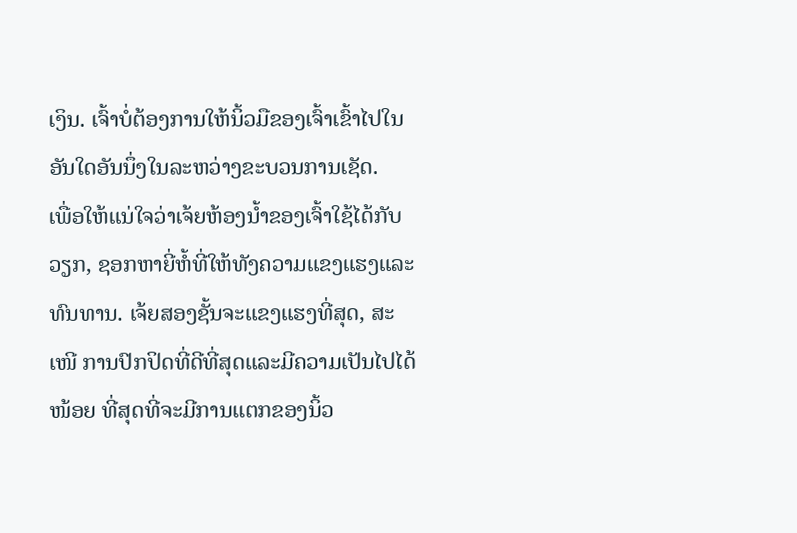ເງິນ. ເຈົ້າບໍ່ຕ້ອງການໃຫ້ນິ້ວມືຂອງເຈົ້າເຂົ້າໄປໃນອັນໃດອັນນຶ່ງໃນລະຫວ່າງຂະບວນການເຊັດ.
ເພື່ອໃຫ້ແນ່ໃຈວ່າເຈ້ຍຫ້ອງນໍ້າຂອງເຈົ້າໃຊ້ໄດ້ກັບວຽກ, ຊອກຫາຍີ່ຫໍ້ທີ່ໃຫ້ທັງຄວາມແຂງແຮງແລະທົນທານ. ເຈ້ຍສອງຊັ້ນຈະແຂງແຮງທີ່ສຸດ, ສະ ເໜີ ການປົກປິດທີ່ດີທີ່ສຸດແລະມີຄວາມເປັນໄປໄດ້ ໜ້ອຍ ທີ່ສຸດທີ່ຈະມີການແຕກຂອງນິ້ວ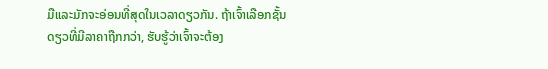ມືແລະມັກຈະອ່ອນທີ່ສຸດໃນເວລາດຽວກັນ. ຖ້າເຈົ້າເລືອກຊັ້ນດຽວທີ່ມີລາຄາຖືກກວ່າ, ຮັບຮູ້ວ່າເຈົ້າຈະຕ້ອງ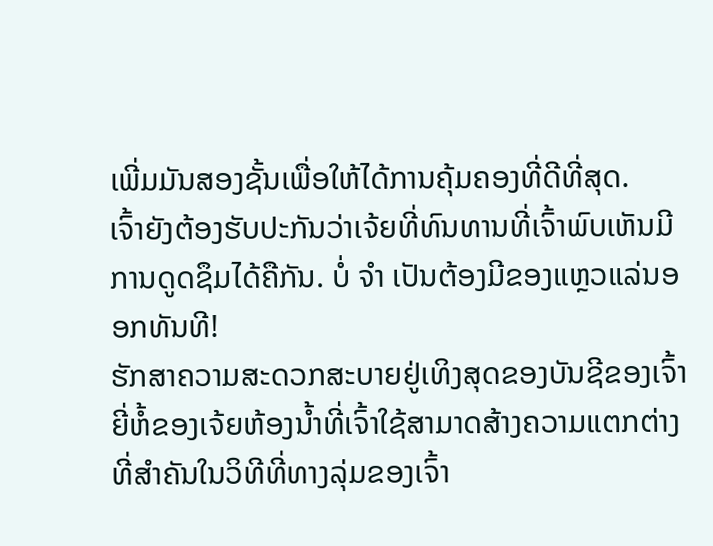ເພີ່ມມັນສອງຊັ້ນເພື່ອໃຫ້ໄດ້ການຄຸ້ມຄອງທີ່ດີທີ່ສຸດ.
ເຈົ້າຍັງຕ້ອງຮັບປະກັນວ່າເຈ້ຍທີ່ທົນທານທີ່ເຈົ້າພົບເຫັນມີການດູດຊຶມໄດ້ຄືກັນ. ບໍ່ ຈຳ ເປັນຕ້ອງມີຂອງແຫຼວແລ່ນອອກທັນທີ!
ຮັກສາຄວາມສະດວກສະບາຍຢູ່ເທິງສຸດຂອງບັນຊີຂອງເຈົ້າ
ຍີ່ຫໍ້ຂອງເຈ້ຍຫ້ອງນໍ້າທີ່ເຈົ້າໃຊ້ສາມາດສ້າງຄວາມແຕກຕ່າງທີ່ສໍາຄັນໃນວິທີທີ່ທາງລຸ່ມຂອງເຈົ້າ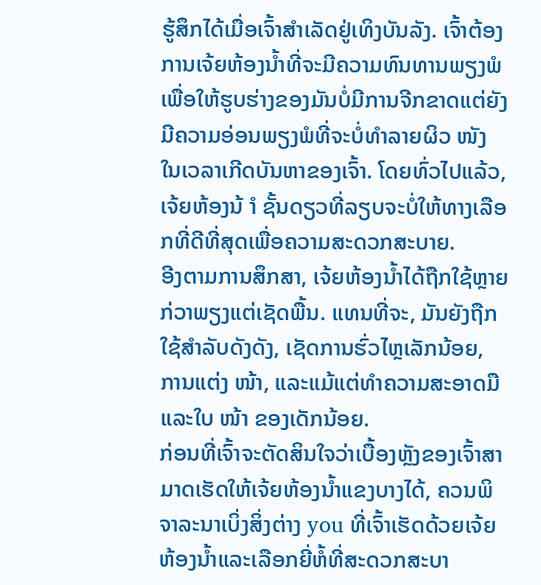ຮູ້ສຶກໄດ້ເມື່ອເຈົ້າສໍາເລັດຢູ່ເທິງບັນລັງ. ເຈົ້າຕ້ອງການເຈ້ຍຫ້ອງນໍ້າທີ່ຈະມີຄວາມທົນທານພຽງພໍເພື່ອໃຫ້ຮູບຮ່າງຂອງມັນບໍ່ມີການຈີກຂາດແຕ່ຍັງມີຄວາມອ່ອນພຽງພໍທີ່ຈະບໍ່ທໍາລາຍຜິວ ໜັງ ໃນເວລາເກີດບັນຫາຂອງເຈົ້າ. ໂດຍທົ່ວໄປແລ້ວ, ເຈ້ຍຫ້ອງນ້ ຳ ຊັ້ນດຽວທີ່ລຽບຈະບໍ່ໃຫ້ທາງເລືອກທີ່ດີທີ່ສຸດເພື່ອຄວາມສະດວກສະບາຍ.
ອີງຕາມການສຶກສາ, ເຈ້ຍຫ້ອງນໍ້າໄດ້ຖືກໃຊ້ຫຼາຍກ່ວາພຽງແຕ່ເຊັດພື້ນ. ແທນທີ່ຈະ, ມັນຍັງຖືກໃຊ້ສໍາລັບດັງດັງ, ເຊັດການຮົ່ວໄຫຼເລັກນ້ອຍ, ການແຕ່ງ ໜ້າ, ແລະແມ້ແຕ່ທໍາຄວາມສະອາດມືແລະໃບ ໜ້າ ຂອງເດັກນ້ອຍ.
ກ່ອນທີ່ເຈົ້າຈະຕັດສິນໃຈວ່າເບື້ອງຫຼັງຂອງເຈົ້າສາມາດເຮັດໃຫ້ເຈ້ຍຫ້ອງນໍ້າແຂງບາງໄດ້, ຄວນພິຈາລະນາເບິ່ງສິ່ງຕ່າງ you ທີ່ເຈົ້າເຮັດດ້ວຍເຈ້ຍຫ້ອງນໍ້າແລະເລືອກຍີ່ຫໍ້ທີ່ສະດວກສະບາ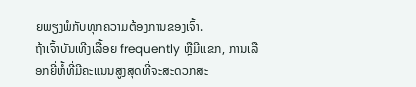ຍພຽງພໍກັບທຸກຄວາມຕ້ອງການຂອງເຈົ້າ.
ຖ້າເຈົ້າບັນເທີງເລື້ອຍ frequently ຫຼືມີແຂກ, ການເລືອກຍີ່ຫໍ້ທີ່ມີຄະແນນສູງສຸດທີ່ຈະສະດວກສະ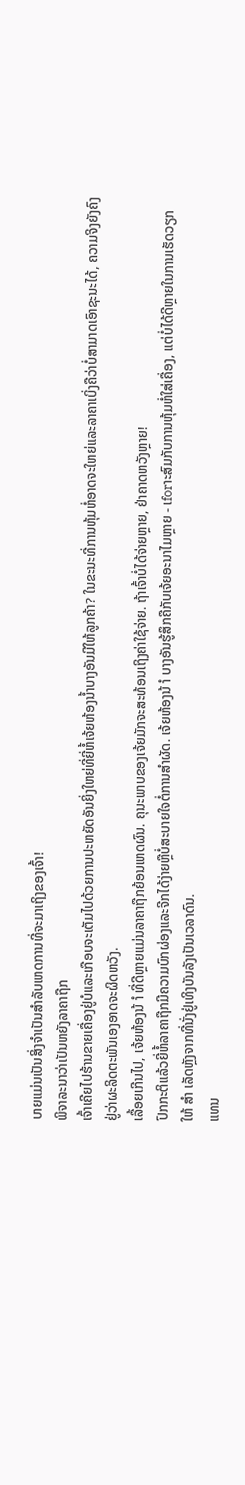ບາຍແມ່ນເປັນສິ່ງຈໍາເປັນສໍາລັບເຫດການທີ່ຈະມາເຖິງຂອງເຈົ້າ!
ພິຈາລະນາວ່າເປັນຫຍັງລາຄາຖືກ
ເຈົ້າເຄີຍໄປຮ້ານຂາຍເຄື່ອງຢູ່ບໍແລະເກືອບຈະເຕັມໄປດ້ວຍການປະຫຍັດອັນຍິ່ງໃຫຍ່ທີ່ຍີ່ຫໍ້ເຈ້ຍຫ້ອງນໍ້າບາງອັນມີໃຫ້ລູກຄ້າ? ໃນຂະນະທີ່ການຫຸ້ມຫໍ່ອາດຈະໃຫຍ່ແລະລາຄາເບິ່ງຄືວ່າບໍ່ສາມາດເອົາຊະນະໄດ້, ຄວາມຈິງຍັງຄົງຢູ່ວ່າຜະລິດຕະພັນເອງອາດຈະຜິດຫວັງ.
ເລື້ອຍເກີນໄປ, ເຈ້ຍຫ້ອງນ້ ຳ ທີ່ດີຫຼາຍແມ່ນລາຄາຖືກຍ້ອນເຫດຜົນ. ຄຸນະພາບຂອງເຈ້ຍມັກຈະສະທ້ອນເຖິງຄ່າໃຊ້ຈ່າຍ. ຖ້າເຈົ້າບໍ່ໄດ້ຈ່າຍຫຼາຍ, ຢ່າຄາດຫວັງຫຼາຍ!
ປົກກະຕິແລ້ວຍີ່ຫໍ້ລາຄາຖືກມີຄວາມບົກຜ່ອງແລະຈີກໄດ້ງ່າຍຫຼືບໍ່ສະບາຍໃຈຕໍ່ການສໍາຜັດ. ເຈ້ຍຫ້ອງນ້ ຳ ບາງອັນຮູ້ສຶກຄືກັບເຈ້ຍອະນາໄມຫຼາຍ - ເforາະສົມກັບການຫຸ້ມຫໍ່ໃສ່ເຄື່ອງ, ແຕ່ບໍ່ໄດ້ດີຫຼາຍໃນການເຮັດວຽກໃຫ້ ສຳ ເລັດຫຼັງຈາກທີ່ນັ່ງຢູ່ເທິງບັນລັງເປັນເວລາດົນ.
ແທນ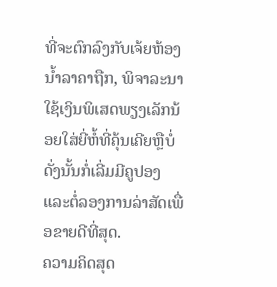ທີ່ຈະຕົກລົງກັບເຈ້ຍຫ້ອງນໍ້າລາຄາຖືກ, ພິຈາລະນາໃຊ້ເງິນພິເສດພຽງເລັກນ້ອຍໃສ່ຍີ່ຫໍ້ທີ່ຄຸ້ນເຄີຍຫຼືບໍ່ດັ່ງນັ້ນກໍ່ເລີ່ມມີຄູປອງແລະຕໍ່ລອງການລ່າສັດເພື່ອຂາຍດີທີ່ສຸດ.
ຄວາມຄິດສຸດ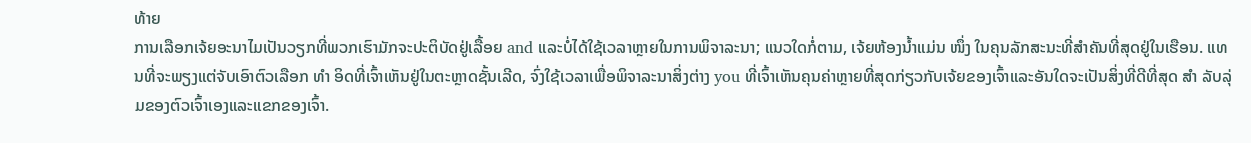ທ້າຍ
ການເລືອກເຈ້ຍອະນາໄມເປັນວຽກທີ່ພວກເຮົາມັກຈະປະຕິບັດຢູ່ເລື້ອຍ and ແລະບໍ່ໄດ້ໃຊ້ເວລາຫຼາຍໃນການພິຈາລະນາ; ແນວໃດກໍ່ຕາມ, ເຈ້ຍຫ້ອງນໍ້າແມ່ນ ໜຶ່ງ ໃນຄຸນລັກສະນະທີ່ສໍາຄັນທີ່ສຸດຢູ່ໃນເຮືອນ. ແທນທີ່ຈະພຽງແຕ່ຈັບເອົາຕົວເລືອກ ທຳ ອິດທີ່ເຈົ້າເຫັນຢູ່ໃນຕະຫຼາດຊັ້ນເລີດ, ຈົ່ງໃຊ້ເວລາເພື່ອພິຈາລະນາສິ່ງຕ່າງ you ທີ່ເຈົ້າເຫັນຄຸນຄ່າຫຼາຍທີ່ສຸດກ່ຽວກັບເຈ້ຍຂອງເຈົ້າແລະອັນໃດຈະເປັນສິ່ງທີ່ດີທີ່ສຸດ ສຳ ລັບລຸ່ມຂອງຕົວເຈົ້າເອງແລະແຂກຂອງເຈົ້າ.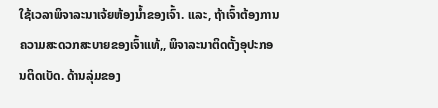ໃຊ້ເວລາພິຈາລະນາເຈ້ຍຫ້ອງນໍ້າຂອງເຈົ້າ. ແລະ, ຖ້າເຈົ້າຕ້ອງການຄວາມສະດວກສະບາຍຂອງເຈົ້າແທ້,, ພິຈາລະນາຕິດຕັ້ງອຸປະກອນຕິດເບັດ. ດ້ານລຸ່ມຂອງ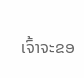ເຈົ້າຈະຂອ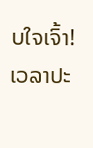ບໃຈເຈົ້າ!
ເວລາປະ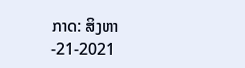ກາດ: ສິງຫາ -21-2021